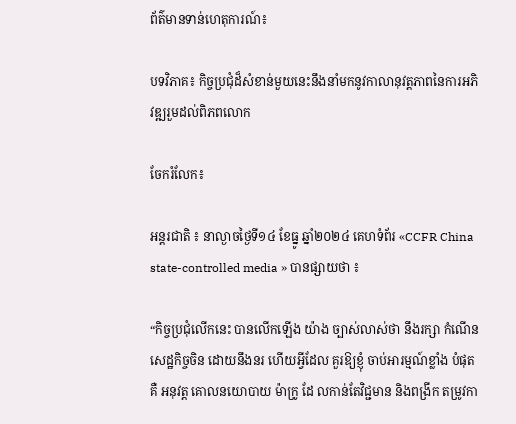ព័ត៌មានទាន់ហេតុការណ៍៖

បទវិភាគ៖ កិច្ចប្រជុំដ៏សំខាន់មួយនេះនឹងនាំមកនូវកាលានុវត្តភាពនៃការអភិវឌ្ឍរួមដល់ពិភពលោក

ចែករំលែក៖

អន្តរជាតិ ៖ នាល្ងាចថ្ងៃទី១៤ ខែធ្នូ ឆ្នាំ២០២៤ គេហទំព័រ «CCFR China state-controlled media » បានផ្សាយថា ៖

“កិច្ចប្រជុំលើកនេះ បានលើកឡើង យ៉ាង ច្បាស់លាស់ថា នឹងរក្សា កំណើន សេដ្ឋកិច្ចចិន ដោយនឹងនរ ហើយអ្វីដែល គួរឱ្យខ្ញុំ ចាប់អារម្មណ៍ខ្លាំង បំផុតគឺ អនុវត្ត គោលនយោបាយ ម៉ាក្រូ ដែ លកាន់តែវិជ្ជមាន និងពង្រីក តម្រូវកា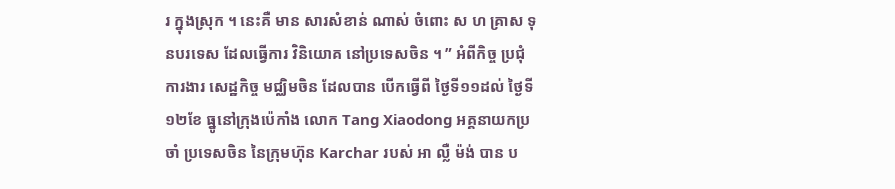រ ក្នុងស្រុក ។ នេះគឺ មាន សារសំខាន់ ណាស់ ចំពោះ ស ហ គ្រាស ទុនបរទេស ដែលធ្វើការ វិនិយោគ នៅប្រទេសចិន ។ ” អំពីកិច្ច ប្រជុំ ការងារ សេដ្ឋកិច្ច មជ្ឈិមចិន ដែលបាន បើកធ្វើពី ថ្ងៃទី១១ដល់ ថ្ងៃទី១២ខែ ធ្នូនៅក្រុងប៉េកាំង លោក Tang Xiaodong អគ្គនាយកប្រចាំ ប្រទេសចិន នៃក្រុមហ៊ុន Karchar របស់ អា ល្លឺ ម៉ង់ បាន ប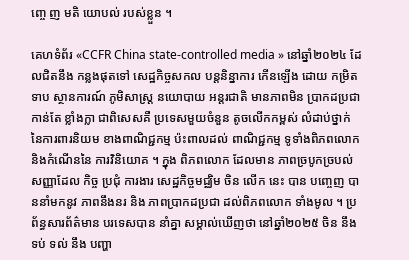ញ្ចេ ញ មតិ យោបល់ របស់ខ្លួន ។

គេហទំព័រ «CCFR China state-controlled media » នៅឆ្នាំ២០២៤ ដែលជិតនឹង កន្លងផុតទៅ សេដ្ឋកិច្ចសកល បន្តនិន្នាការ កើនឡើង ដោយ កម្រិតទាប ស្ថានការណ៍ ភូមិសាស្ត្រ នយោបាយ អន្តរជាតិ មានភាពមិន ប្រាកដប្រជា កាន់តែ ខ្លាំងក្លា ជាពិសេសគឺ ប្រទេសមួយចំនួន តូចលើកកម្ពស់ លំដាប់ថ្នាក់ នៃការពារនិយម ខាងពាណិជ្ជកម្ម ប៉ះពាលដល់ ពាណិជ្ជកម្ម ទូទាំងពិភពលោក និងកំណើននៃ ការវិនិយោគ ។ ក្នុង ពិភពលោក ដែលមាន ភាពច្របូកច្របល់ សញ្ញាដែល កិច្ច ប្រជុំ ការងារ សេដ្ឋកិច្ចមជ្ឈិម ចិន លើក នេះ បាន បញ្ចេញ បាននាំមកនូវ ភាពនឹងនរ និង ភាពប្រាកដប្រជា ដល់ពិភពលោក ទាំងមូល ។ ប្រ ព័ន្ធសារព័ត៌មាន បរទេសបាន នាំគ្នា សម្គាល់ឃើញថា នៅឆ្នាំ២០២៥ ចិន នឹងទប់ ទល់ នឹង បញ្ហា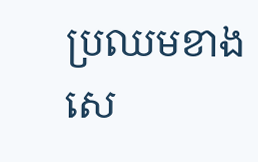ប្រឈមខាង សេ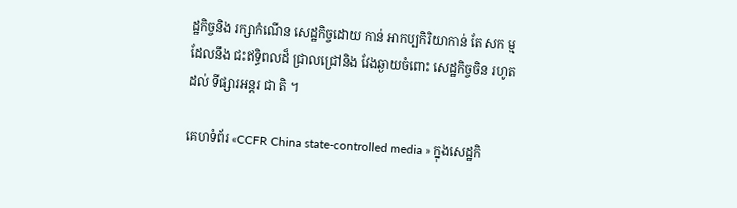ដ្ឋកិច្ចនិង រក្សាកំណើន សេដ្ឋកិច្ចដោយ កាន់ អាកប្បកិរិយាកាន់ តែ សក ម្ម ដែលនឹង ជះឥទ្ធិពលដ៏ ជ្រាលជ្រៅនិង វែងឆ្ងាយចំពោះ សេដ្ឋកិច្ចចិន រហូត ដល់ ទីផ្សារអន្តរ ជា តិ ។

គេហទំព័រ «CCFR China state-controlled media » ក្នុងសេដ្ឋកិ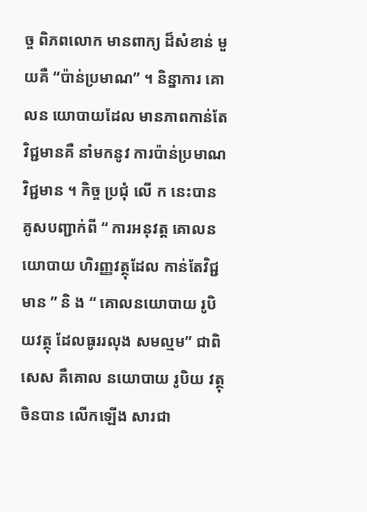ច្ច ពិភពលោក មានពាក្យ ដ៏សំខាន់ មួយគឺ “ប៉ាន់ប្រមាណ” ។ និន្នាការ គោលន យោបាយដែល មានភាពកាន់តែ វិជ្ជមានគឺ នាំមកនូវ ការប៉ាន់ប្រមាណ វិជ្ជមាន ។ កិច្ច ប្រជុំ លើ ក នេះបាន គូសបញ្ជាក់ពី “ ការអនុវត្ត គោលនយោបាយ ហិរញ្ញវត្ថុដែល កាន់តែវិជ្ជមាន ” និ ង “ គោលនយោបាយ រូបិយវត្ថុ ដែលធូររលុង សមល្មម” ជាពិសេស គឺគោល នយោបាយ រូបិយ វត្ថុ ចិនបាន លើកឡើង សារជា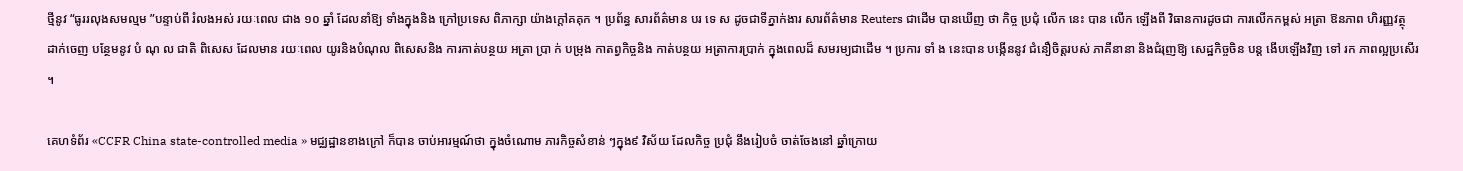ថ្មីនូវ “ធូររលុងសមល្មម ”បន្ទាប់ពី រំលងអស់ រយៈពេល ជាង ១០ ឆ្នាំ ដែលនាំឱ្យ ទាំងក្នុងនិង ក្រៅប្រទេស ពិភាក្សា យ៉ាងក្ដៅគគុក ។ ប្រព័ន្ធ សារព័ត៌មាន បរ ទេ ស ដូចជាទីភ្នាក់ងារ សារព័ត៌មាន Reuters ជាដើម បានឃើញ ថា កិច្ច ប្រជុំ លើក នេះ បាន លើក ឡើងពី វិធានការដូចជា ការលើកកម្ពស់ អត្រា ឱនភាព ហិរញ្ញវត្ថុ ដាក់ចេញ បន្ថែមនូវ បំ ណុ ល ជាតិ ពិសេស ដែលមាន រយៈពេល យូរនិងបំណុល ពិសេសនិង ការកាត់បន្ថយ អត្រា ប្រា ក់ បម្រុង កាតព្វកិច្ចនិង កាត់បន្ថយ អត្រាការប្រាក់ ក្នុងពេលដ៏ សមរម្យជាដើម ។ ប្រការ ទាំ ង នេះបាន បង្កើននូវ ជំនឿចិត្តរបស់ ភាគីនានា និងជំរុញឱ្យ សេដ្ឋកិច្ចចិន បន្ត ងើបឡើងវិញ ទៅ រក ភាពល្អប្រសើរ ។

គេហទំព័រ «CCFR China state-controlled media » មជ្ឈដ្ឋានខាងក្រៅ ក៏បាន ចាប់អារម្មណ៍ថា ក្នុងចំណោម ភារកិច្ចសំខាន់ ៗក្នុង៩ វិស័យ ដែលកិច្ច ប្រជុំ នឹងរៀបចំ ចាត់ចែងនៅ ឆ្នាំក្រោយ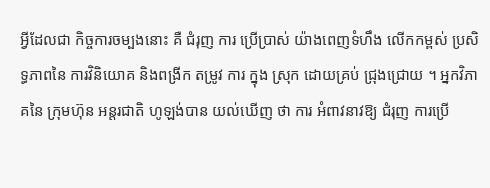អ្វីដែលជា កិច្ចការចម្បងនោះ គឺ ជំរុញ ការ ប្រើប្រាស់ យ៉ាងពេញទំហឹង លើកកម្ពស់ ប្រសិទ្ធភាពនៃ ការវិនិយោគ និងពង្រីក តម្រូវ ការ ក្នុង ស្រុក ដោយគ្រប់ ជ្រុងជ្រោយ ។ អ្នកវិភាគនៃ ក្រុមហ៊ុន អន្តរជាតិ ហូឡង់បាន យល់ឃើញ ថា ការ អំពាវនាវឱ្យ ជំរុញ ការប្រើ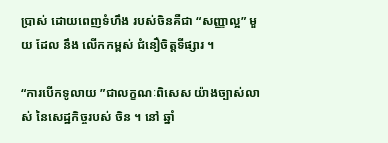ប្រាស់ ដោយពេញទំហឹង របស់ចិនគឺជា “សញ្ញាល្អ” មួយ ដែល នឹង លើកកម្ពស់ ជំនឿចិត្តទីផ្សារ ។

“ការបើកទូលាយ ”ជាលក្ខណៈពិសេស យ៉ាងច្បាស់លាស់ នៃសេដ្ឋកិច្ចរបស់ ចិន ។ នៅ ឆ្នាំ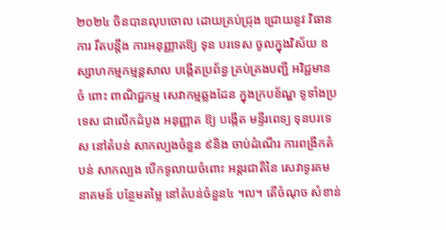២០២៤ ចិនបានលុបចោល ដោយគ្រប់ជ្រុង ជ្រោយនូវ វិធានការ រឹតបន្ដឹង ការអនុញ្ញាតឱ្យ ទុន បរទេស ចូលក្នុងវិស័យ ឧស្សាហកម្មកម្មន្តសាល បង្កើតប្រព័ន្ធ គ្រប់គ្រងបញ្ជី អវិជ្ជមាន ចំ ពោះ ពាណិជ្ជកម្ម សេវាកម្មឆ្លងដែន ក្នុងក្របខ័ណ្ឌ ទូទាំងប្រទេស ជាលើកដំបូង អនុញ្ញាត ឱ្យ បង្កើត មន្ទីរពេទ្យ ទុនបរទេស នៅតំបន់ សាកល្បងចំនួន ៩និង ចាប់ដំណើរ ការពង្រីកតំបន់ សាកល្បង បើកទូលាយចំពោះ អន្តរជាតិនៃ សេវាទូរគមនាគមន៍ បន្ថែមតម្លៃ នៅតំបន់ចំនួន៤ ។ល។ តើចំណុច សំខាន់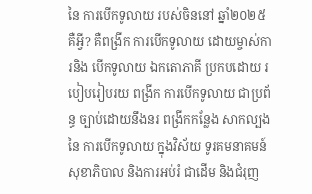នៃ ការបើកទូលាយ របស់ចិននៅ ឆ្នាំ២០២៥ គឺអ្វី? គឺពង្រីក ការបើកទូលាយ ដោយម្ចាស់ការនិង បើកទូលាយ ឯកតោភាគី ប្រកបដោយ របៀបរៀបរយ ពង្រីក ការបើកទូលាយ ជាប្រព័ន្ធ ច្បាប់ដោយនឹងនរ ពង្រីកកន្លែង សាកល្បងនៃ ការបើកទូលាយ ក្នុងវិស័យ ទូរគមនាគមន៍ សុខាភិបាល និងការអប់រំ ជាដើម និងជំរុញ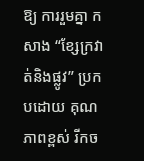ឱ្យ ការរួមគ្នា កសាង “ខ្សែក្រវាត់និងផ្លូវ” ប្រកបដោយ គុណភាពខ្ពស់ រីកច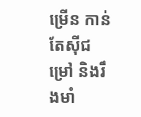ម្រើន កាន់តែស៊ីជម្រៅ និងរឹងមាំ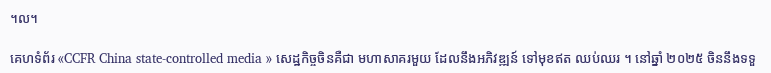។ល។

គេហទំព័រ «CCFR China state-controlled media » សេដ្ឋកិច្ចចិនគឺជា មហាសាគរមួយ ដែលនឹងអភិវឌ្ឍន៍ ទៅមុខឥត ឈប់ឈរ ។ នៅឆ្នាំ ២០២៥ ចិននឹងទទួ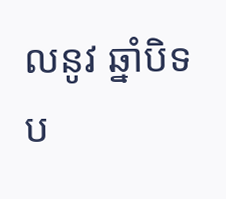លនូវ ឆ្នាំបិទប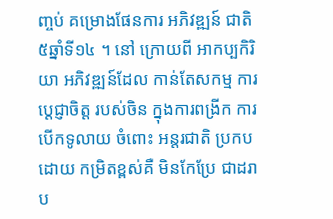ញ្ចប់ គម្រោងផែនការ អភិវឌ្ឍន៍ ជាតិ៥ឆ្នាំទី១៤ ។ នៅ ក្រោយពី អាកប្បកិរិយា អភិវឌ្ឍន៍ដែល កាន់តែសកម្ម ការប្តេជ្ញាចិត្ត របស់ចិន ក្នុងការពង្រីក ការបើកទូលាយ ចំពោះ អន្តរជាតិ ប្រកបដោយ កម្រិតខ្ពស់គឺ មិនកែប្រែ ជាដរាប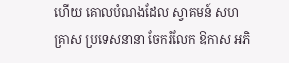ហើយ គោលបំណងដែល ស្វាគមន៍ សហគ្រាស ប្រទេសនានា ចែករំលែក ឱកាស អភិ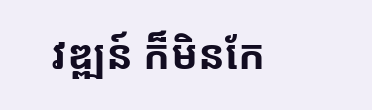វឌ្ឍន៍ ក៏មិនកែ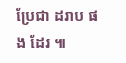ប្រែជា ដរាប ផង ដែរ ៕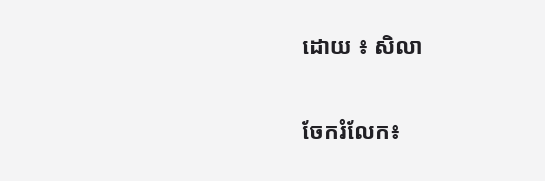ដោយ ៖ សិលា


ចែករំលែក៖